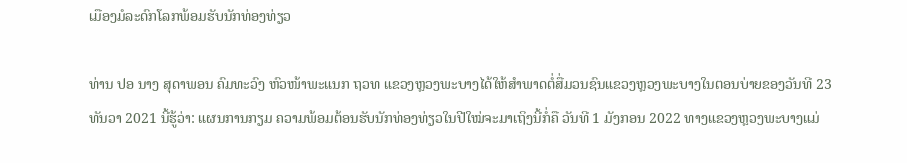ເມືອງມໍລະດົກໂລກພ້ອມຮັບນັກທ່ອງທ່ຽວ

ທ່ານ ປອ ນາງ ສຸດາພອນ ຄົມທະວົງ ຫົວໜ້າພະແນກ ຖວທ ແຂວງຫຼວງພະບາງໄດ້ໃຫ້ສໍາພາດຕໍ່ສື່ມວນຊົນແຂວງຫຼວງພະບາງໃນຕອນບ່າຍຂອງວັນທີ 23 ທັນວາ 2021 ນີ້ຮູ້ວ່າ: ແຜນການກຽມ ຄວາມພ້ອມຕ້ອນຮັບນັກທ່ອງທ່ຽວໃນປີໃໝ່ຈະມາເຖິງນີ້ກໍ່ຄື ວັນທີ 1 ມັງກອນ 2022 ທາງແຂວງຫຼວງພະບາງແມ່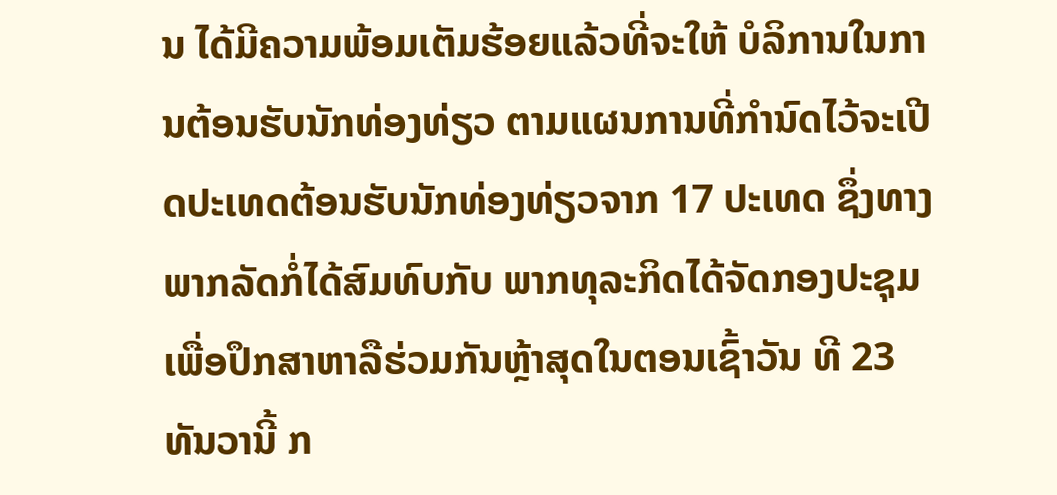ນ ໄດ້ມີຄວາມພ້ອມເຕັມຮ້ອຍແລ້ວທີ່ຈະໃຫ້ ບໍລິການໃນການຕ້ອນຮັບນັກທ່ອງທ່ຽວ ຕາມແຜນການທີ່ກໍານົດໄວ້ຈະເປີດປະເທດຕ້ອນຮັບນັກທ່ອງທ່ຽວຈາກ 17 ປະເທດ ຊຶ່ງທາງພາກລັດກ່ໍໄດ້ສົມທົບກັບ ພາກທຸລະກິດໄດ້ຈັດກອງປະຊຸມ ເພື່ອປຶກສາຫາລືຮ່ວມກັນຫຼ້າສຸດໃນຕອນເຊົ້າວັນ ທີ 23 ທັນວານີ້ ກ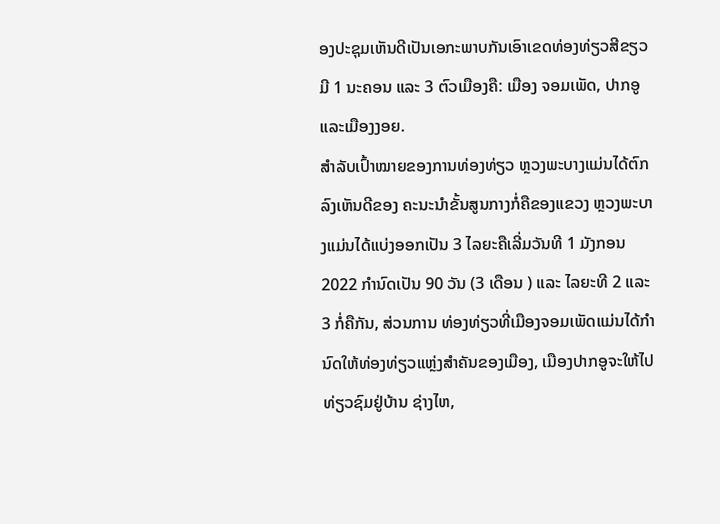ອງປະຊຸມເຫັນດີເປັນເອກະພາບກັນເອົາເຂດທ່ອງທ່ຽວສີຂຽວ ມີ 1 ນະຄອນ ແລະ 3 ຕົວເມືອງຄື: ເມືອງ ຈອມເພັດ, ປາກອູ ແລະເມືອງງອຍ.
ສໍາລັບເປົ້າໝາຍຂອງການທ່ອງທ່ຽວ ຫຼວງພະບາງແມ່ນໄດ້ຕົກລົງເຫັນດີຂອງ ຄະນະນໍາຂັ້ນສູນກາງກ່ໍຄືຂອງແຂວງ ຫຼວງພະບາງແມ່ນໄດ້ແບ່ງອອກເປັນ 3 ໄລຍະຄືເລີ່ມວັນທີ 1 ມັງກອນ 2022 ກໍານົດເປັນ 90 ວັນ (3 ເດືອນ ) ແລະ ໄລຍະທີ 2 ແລະ 3 ກໍ່ຄືກັນ, ສ່ວນການ ທ່ອງທ່ຽວທີ່ເມືອງຈອມເພັດແມ່ນໄດ້ກໍານົດໃຫ້ທ່ອງທ່ຽວແຫຼ່ງສໍາຄັນຂອງເມືອງ, ເມືອງປາກອູຈະໃຫ້ໄປທ່ຽວຊົມຢູ່ບ້ານ ຊ່າງໄຫ,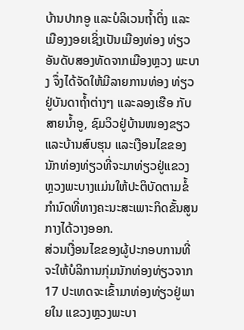ບ້ານປາກອູ ແລະບໍລິເວນຖໍ້າຕິ່ງ ແລະເມືອງງອຍເຊິ່ງເປັນເມືອງທ່ອງ ທ່ຽວອັນດັບສອງທັດຈາກເມືອງຫຼວງ ພະບາງ ຈຶ່ງໄດ້ຈັດໃຫ້ມີລາຍການທ່ອງ ທ່ຽວຢູ່ບັນດາຖໍ້າຕ່າງໆ ແລະລອງເຮືອ ກັບສາຍນໍ້າອູ, ຊົມວິວຢູ່ບ້ານໜອງຂຽວ ແລະບ້ານສົບຮຸນ ແລະເງືອນໄຂຂອງ ນັກທ່ອງທ່ຽວທີ່ຈະມາທ່ຽວຢູ່ແຂວງ ຫຼວງພະບາງແມ່ນໃຫ້ປະຕິບັດຕາມຂໍ້ກໍານົດທີ່ທາງຄະນະສະເພາະກິດຂັ້ນສູນກາງໄດ້ວາງອອກ.
ສ່ວນເງື່ອນໄຂຂອງຜູ້ປະກອບການທີ່ຈະໃຫ້ບໍລິການກຸ່ມນັກທ່ອງທ່ຽວຈາກ 17 ປະເທດຈະເຂົ້າມາທ່ອງທ່ຽວຢູ່ພາຍໃນ ແຂວງຫຼວງພະບາ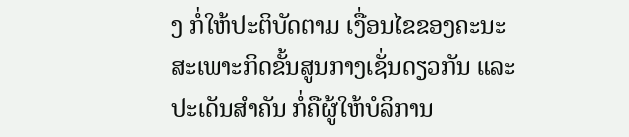ງ ກ່ໍໃຫ້ປະຕິບັດຕາມ ເງື່ອນໄຂຂອງຄະນະສະເພາະກິດຂັ້ນສູນກາງເຊັ່ນດຽວກັນ ແລະປະເດັນສໍາຄັນ ກໍ່ຄືຜູ້ໃຫ້ບໍລິການ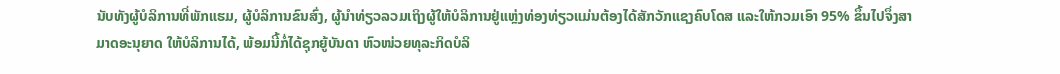ນັບທັງຜູ້ບໍລິການທີ່ພັກແຮມ, ຜູ້ບໍລິການຂົນສົ່ງ, ຜູ້ນໍາທ່ຽວລວມເຖິງຜູ້ໃຫ້ບໍລິການຢູ່ແຫຼ່ງທ່ອງທ່ຽວແມ່ນຕ້ອງໄດ້ສັກວັກແຊງຄົບໂດສ ແລະໃຫ້ກວມເອົາ 95% ຂຶ້ນໄປຈຶ່ງສາມາດອະນຸຍາດ ໃຫ້ບໍລິການໄດ້, ພ້ອມນີ້ກໍ່ໄດ້ຊຸກຍູ້ບັນດາ ຫົວໜ່ວຍທຸລະກິດບໍລິ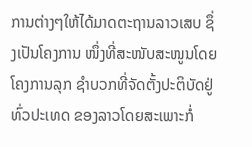ການຕ່າງໆໃຫ້ໄດ້ມາດຕະຖານລາວເສບ ຊຶ່ງເປັນໂຄງການ ໜຶ່ງທີ່ສະໜັບສະໜູນໂດຍໂຄງການລຸກ ຊໍາບວກທີ່ຈັດຕັ້ງປະຕິບັດຢູ່ທົ່ວປະເທດ ຂອງລາວໂດຍສະເພາະກ່ໍ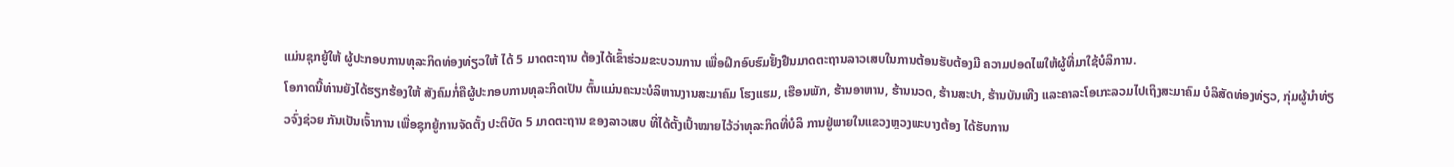ແມ່ນຊຸກຍູ້ໃຫ້ ຜູ້ປະກອບການທຸລະກິດທ່ອງທ່ຽວໃຫ້ ໄດ້ 5 ມາດຕະຖານ ຕ້ອງໄດ້ເຂົ້າຮ່ວມຂະບວນການ ເພື່ອຝຶກອົບຮົມຢັ້ງຢືນມາດຕະຖານລາວເສບໃນການຕ້ອນຮັບຕ້ອງມີ ຄວາມປອດໄພໃຫ້ຜູ້ທີ່ມາໃຊ້ບໍລິການ.
ໂອກາດນີ້ທ່ານຍັງໄດ້ຮຽກຮ້ອງໃຫ້ ສັງຄົມກໍ່ຄືຜູ້ປະກອບການທຸລະກິດເປັນ ຕົ້ນແມ່ນຄະນະບໍລິຫານງານສະມາຄົມ ໂຮງແຮມ, ເຮືອນພັກ, ຮ້ານອາຫານ, ຮ້ານນວດ, ຮ້ານສະປາ, ຮ້ານບັນເທີງ ແລະຄາລະໂອເກະລວມໄປເຖິງສະມາຄົມ ບໍລິສັດທ່ອງທ່ຽວ, ກຸ່ມຜູ້ນໍາທ່ຽວຈົ່ງຊ່ວຍ ກັນເປັນເຈົ້າການ ເພື່ອຊຸກຍູ້ການຈັດຕັ້ງ ປະຕິບັດ 5 ມາດຕະຖານ ຂອງລາວເສບ ທີ່ໄດ້ຕັ້ງເປົ້າໝາຍໄວ້ວ່າທຸລະກິດທີ່ບໍລິ ການຢູ່ພາຍໃນແຂວງຫຼວງພະບາງຕ້ອງ ໄດ້ຮັບການ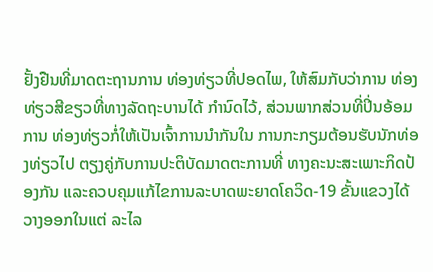ຢັ້ງຢືນທີ່ມາດຕະຖານການ ທ່ອງທ່ຽວທີ່ປອດໄພ, ໃຫ້ສົມກັບວ່າການ ທ່ອງທ່ຽວສີຂຽວທີ່ທາງລັດຖະບານໄດ້ ກໍານົດໄວ້, ສ່ວນພາກສ່ວນທີ່ປິ່ນອ້ອມການ ທ່ອງທ່ຽວກ່ໍໃຫ້ເປັນເຈົ້າການນໍາກັນໃນ ການກະກຽມຕ້ອນຮັບນັກທ່ອງທ່ຽວໄປ ຕຽງຄູ່ກັບການປະຕິບັດມາດຕະການທີ່ ທາງຄະນະສະເພາະກິດປ້ອງກັນ ແລະຄວບຄຸມແກ້ໄຂການລະບາດພະຍາດໂຄວິດ-19 ຂັ້ນແຂວງໄດ້ວາງອອກໃນແຕ່ ລະໄລ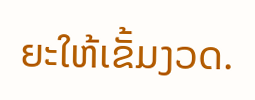ຍະໃຫ້ເຂັ້ມງວດ.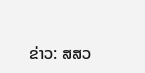ຂ່າວ: ສສວ